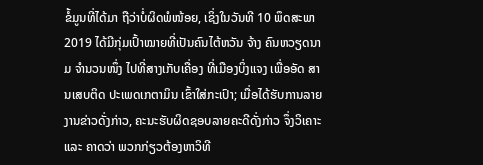ຂໍ້ມູນທີ່ໄດ້ມາ ຖືວ່າບໍ່ຜິດພໍໜ້ອຍ, ເຊິ່ງໃນວັນທີ 10 ພຶດສະພາ 2019 ໄດ້ມີກຸ່ມເປົ້າໝາຍທີ່ເປັນຄົນໄຕ້ຫວັນ ຈ້າງ ຄົນຫວຽດນາມ ຈຳນວນໜຶ່ງ ໄປທີ່ສາງເກັບເຄື່ອງ ທີ່ເມືອງບິ່ງແຈງ ເພື່ອອັດ ສານເສບຕິດ ປະເພດເກຕາມິນ ເຂົ້າໃສ່ກະເປົາ; ເມື່ອໄດ້ຮັບການລາຍງານຂ່າວດັ່ງກ່າວ, ຄະນະຮັບຜິດຊອບລາຍຄະດີດັ່ງກ່າວ ຈຶ່ງວິເຄາະ ແລະ ຄາດວ່າ ພວກກ່ຽວຕ້ອງຫາວິທີ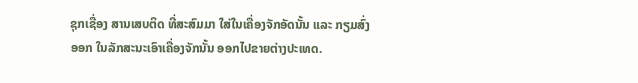ຊຸກເຊື່ອງ ສານເສບຕິດ ທີ່ສະສົມມາ ໃສ່ໃນເຄື່ອງຈັກອັດນັ້ນ ແລະ ກຽມສົ່ງອອກ ໃນລັກສະນະເອົາເຄື່ອງຈັກນັ້ນ ອອກໄປຂາຍຕ່າງປະເທດ.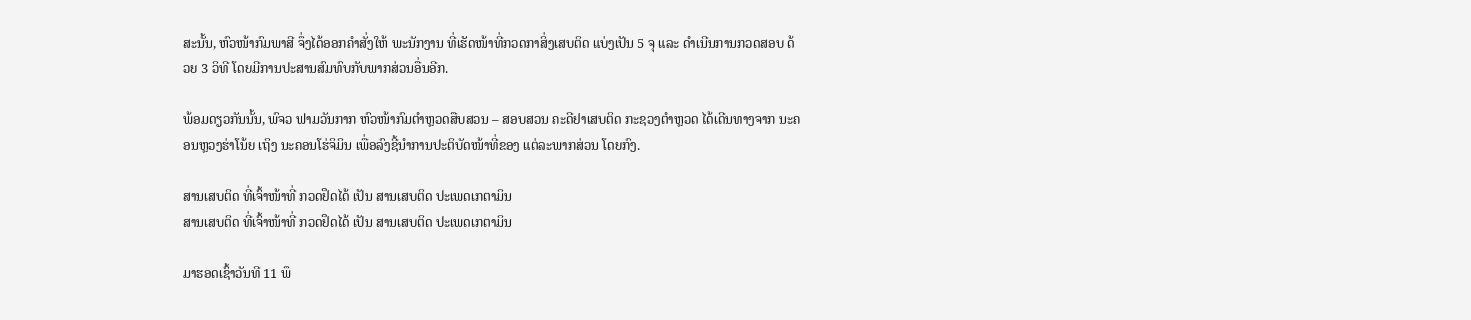ສະນັ້ນ, ຫົວໜ້າກົມພາສີ ຈຶ່ງໄດ້ອອກຄຳສັ່ງໃຫ້ ພະນັກງານ ທີ່ເຮັດໜ້າທີ່ກວດກາສິ່ງເສບຕິດ ແບ່ງເປັນ 5 ຈຸ ແລະ ດຳເນີນການກວດສອບ ດ້ວຍ 3 ວິທີ ໂດຍມີການປະສານສົມທົບກັບພາກສ່ວນອື່ນອີກ.

ພ້ອມດຽວກັນນັ້ນ, ພົຈວ ຟາມວັນກາກ ຫົວໜ້າກົມຕຳຫຼວດສືບສວນ – ສອບສວນ ຄະດີຢາເສບຕິດ ກະຊວງຕຳຫຼວດ ໄດ້ເດີນທາງຈາກ ນະຄອນຫຼວງຮ່າໂນ້ຍ ເຖິງ ນະຄອນໂຮ່ຈິມິນ ເພື່ອລົງຊີ້ນຳການປະຕິບັດໜ້າທີ່ຂອງ ແຕ່ລະພາກສ່ວນ ໂດຍກົງ.

ສານເສບຕິດ ທີ່ເຈົ້າໜ້າທີ່ ກວດຢຶດໄດ້ ເປັນ ສານເສບຕິດ ປະເພດເກຕາມິນ
ສານເສບຕິດ ທີ່ເຈົ້າໜ້າທີ່ ກວດຢຶດໄດ້ ເປັນ ສານເສບຕິດ ປະເພດເກຕາມິນ

ມາຮອດເຊົ້າວັນທີ 11 ພຶ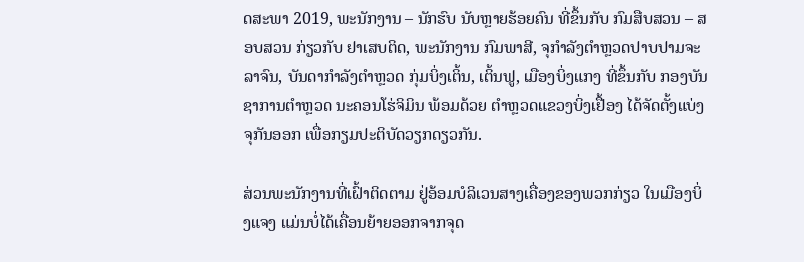ດສະພາ 2019, ພະນັກງານ – ນັກຮົບ ນັບຫຼາຍຮ້ອຍຄົນ ທີ່ຂຶ້ນກັບ ກົມສືບສວນ – ສອບສວນ ກ່ຽວກັບ ຢາເສບຕິດ, ພະນັກງານ ກົມພາສີ, ຈຸກຳລັງຕຳຫຼວດປາບປາມຈະລາຈົນ, ບັນດາກຳລັງຕຳຫຼວດ ກຸ່ມບິ່ງເຕິ້ນ, ເຕິ້ນຟູ, ເມືອງບິ່ງແກງ ທີ່ຂຶ້ນກັບ ກອງບັນຊາການຕຳຫຼວດ ນະຄອນໂຮ່ຈິມິນ ພ້ອມດ້ວຍ ຕຳຫຼວດແຂວງບິ່ງເຢື້ອງ ໄດ້ຈັດຕັ້ງແບ່ງຈຸກັນອອກ ເພື່ອກຽມປະຕິບັດວຽກດຽວກັນ.

ສ່ວນພະນັກງານທີ່ເຝົ້າຕິດຕາມ ຢູ່ອ້ອມບໍລິເວນສາງເຄື່ອງຂອງພວກກ່ຽວ ໃນເມືອງບິ່ງແຈງ ແມ່ນບໍ່ໄດ້ເຄື່ອນຍ້າຍອອກຈາກຈຸດ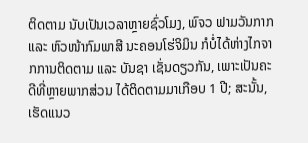ຕິດຕາມ ນັບເປັນເວລາຫຼາຍຊົ່ວໂມງ, ພົຈວ ຟາມວັນກາກ ແລະ ຫົວໜ້າກົມພາສີ ນະຄອນໂຮ່ຈິມິນ ກໍບໍ່ໄດ້ຫ່າງໄກຈາກການຕິດຕາມ ແລະ ບັນຊາ ເຊັ່ນດຽວກັນ, ເພາະເປັນຄະດີທີ່ຫຼາຍພາກສ່ວນ ໄດ້ຕິດຕາມມາເກືອບ 1 ປີ; ສະນັ້ນ, ເຮັດແນວ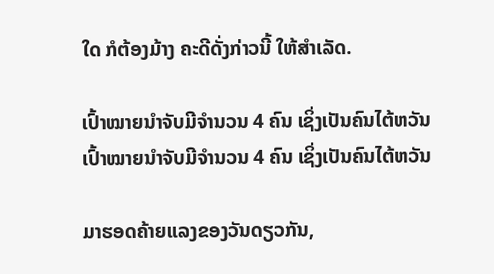ໃດ ກໍຕ້ອງມ້າງ ຄະດີດັ່ງກ່າວນີ້ ໃຫ້ສຳເລັດ.

ເປົ້າໝາຍນຳຈັບມີຈຳນວນ 4 ຄົນ ເຊິ່ງເປັນຄົນໄຕ້ຫວັນ
ເປົ້າໝາຍນຳຈັບມີຈຳນວນ 4 ຄົນ ເຊິ່ງເປັນຄົນໄຕ້ຫວັນ

ມາຮອດຄ້າຍແລງຂອງວັນດຽວກັນ,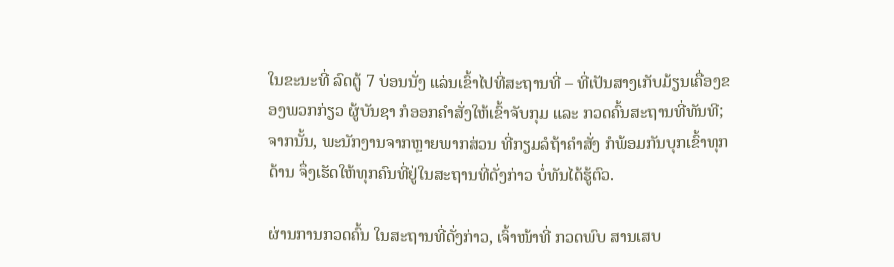ໃນຂະນະທີ່ ລົດຕູ້ 7 ບ່ອນນັ່ງ ແລ່ນເຂົ້າໄປທີ່ສະຖານທີ່ – ທີ່ເປັນສາງເກັບມ້ຽນເຄື່ອງຂອງພວກກ່ຽວ ຜູ້ບັນຊາ ກໍອອກຄຳສັ່ງໃຫ້ເຂົ້າຈັບກຸມ ແລະ ກວດຄົ້ນສະຖານທີ່ທັນທີ; ຈາກນັ້ນ, ພະນັກງານຈາກຫຼາຍພາກສ່ວນ ທີ່ກຽມລໍຖ້າຄຳສັ່ງ ກໍພ້ອມກັນບຸກເຂົ້າທຸກດ້ານ ຈຶ່ງເຮັດໃຫ້ທຸກຄົນທີ່ຢູ່ໃນສະຖານທີ່ດັ່ງກ່າວ ບໍ່ທັນໄດ້ຮູ້ຕົວ.

ຜ່ານການກວດຄົ້ນ ໃນສະຖານທີ່ດັ່ງກ່າວ, ເຈົ້າໜ້າທີ່ ກວດພົບ ສານເສບ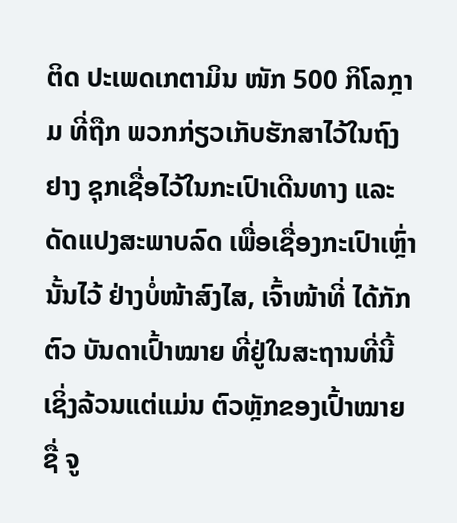ຕິດ ປະເພດເກຕາມິນ ໜັກ 500 ກິໂລກຼາມ ທີ່ຖືກ ພວກກ່ຽວເກັບຮັກສາໄວ້ໃນຖົງຢາງ ຊຸກເຊື່ອໄວ້ໃນກະເປົາເດີນທາງ ແລະ ດັດແປງສະພາບລົດ ເພື່ອເຊື່ອງກະເປົາເຫຼົ່ານັ້ນໄວ້ ຢ່າງບໍ່ໜ້າສົງໄສ, ເຈົ້າໜ້າທີ່ ໄດ້ກັກຕົວ ບັນດາເປົ້າໝາຍ ທີ່ຢູ່ໃນສະຖານທີ່ນີ້ ເຊິ່ງລ້ວນແຕ່ແມ່ນ ຕົວຫຼັກຂອງເປົ້າໝາຍ ຊື່ ຈູ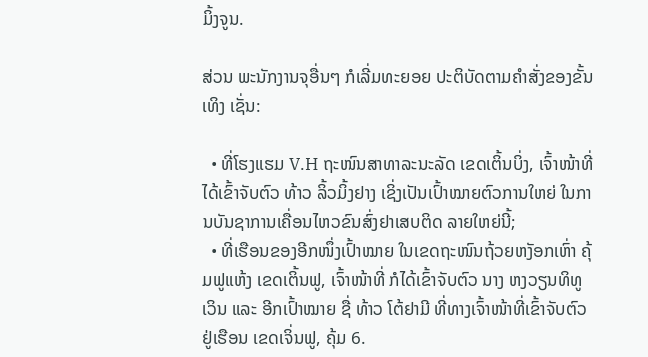ມິ້ງຈູນ.

ສ່ວນ ພະນັກງານຈຸອື່ນໆ ກໍເລີ່ມທະຍອຍ ປະຕິບັດຕາມຄຳສັ່ງຂອງຂັ້ນເທິງ ເຊັ່ນ:

  • ທີ່ໂຮງແຮມ V.H ຖະໜົນສາທາລະນະລັດ ເຂດເຕິ້ນບິ່ງ, ເຈົ້າໜ້າທີ່ ໄດ້ເຂົ້າຈັບຕົວ ທ້າວ ລິ້ວມິ້ງຢາງ ເຊິ່ງເປັນເປົ້າໝາຍຕົວການໃຫຍ່ ໃນການບັນຊາການເຄື່ອນໄຫວຂົນສົ່ງຢາເສບຕິດ ລາຍໃຫຍ່ນີ້;
  • ທີ່ເຮືອນຂອງອີກໜຶ່ງເປົ້າໝາຍ ໃນເຂດຖະໜົນຖ້ວຍຫງັອກເຫົ່າ ຄຸ້ມຟູແຫ້ງ ເຂດເຕິ້ນຟູ, ເຈົ້າໜ້າທີ່ ກໍໄດ້ເຂົ້າຈັບຕົວ ນາງ ຫງວຽນທິທູເວິນ ແລະ ອີກເປົ້າໝາຍ ຊື່ ທ້າວ ໂຕ້ຢາມີ ທີ່ທາງເຈົ້າໜ້າທີ່ເຂົ້າຈັບຕົວ ຢູ່ເຮືອນ ເຂດເຈິ່ນຟູ, ຄຸ້ມ 6.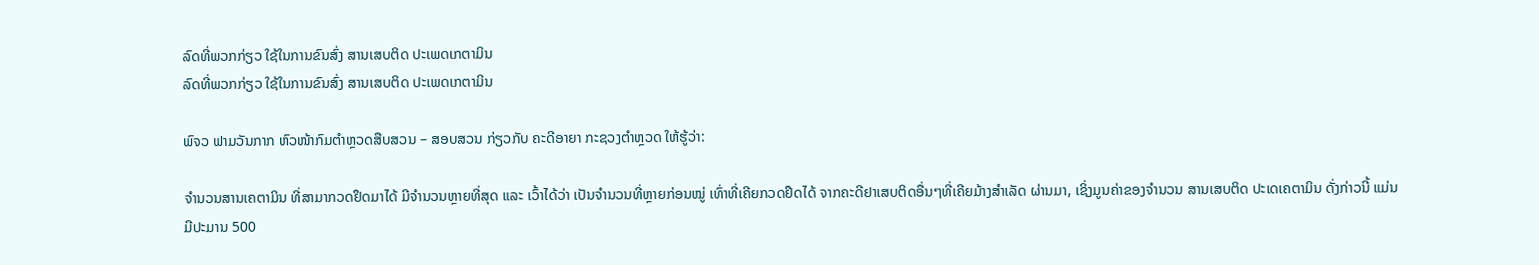ລົດທີ່ພວກກ່ຽວ ໃຊ້ໃນການຂົນສົ່ງ ສານເສບຕິດ ປະເພດເກຕາມິນ
ລົດທີ່ພວກກ່ຽວ ໃຊ້ໃນການຂົນສົ່ງ ສານເສບຕິດ ປະເພດເກຕາມິນ

ພົຈວ ຟາມວັນກາກ ຫົວໜ້າກົມຕຳຫຼວດສືບສວນ – ສອບສວນ ກ່ຽວກັບ ຄະດີອາຍາ ກະຊວງຕຳຫຼວດ ໃຫ້ຮູ້ວ່າ:

ຈຳນວນສານເຄຕາມິນ ທີ່ສາມາກວດຢຶດມາໄດ້ ມີຈຳນວນຫຼາຍທີ່ສຸດ ແລະ ເວົ້າໄດ້ວ່າ ເປັນຈຳນວນທີ່ຫຼາຍກ່ອນໝູ່ ເທົ່າທີ່ເຄີຍກວດຢຶດໄດ້ ຈາກຄະດີຢາເສບຕິດອື່ນໆທີ່ເຄີຍມ້າງສຳເລັດ ຜ່ານມາ, ເຊິ່ງມູນຄ່າຂອງຈຳນວນ ສານເສບຕິດ ປະເດເຄຕາມິນ ດັ່ງກ່າວນີ້ ແມ່ນມີປະມານ 500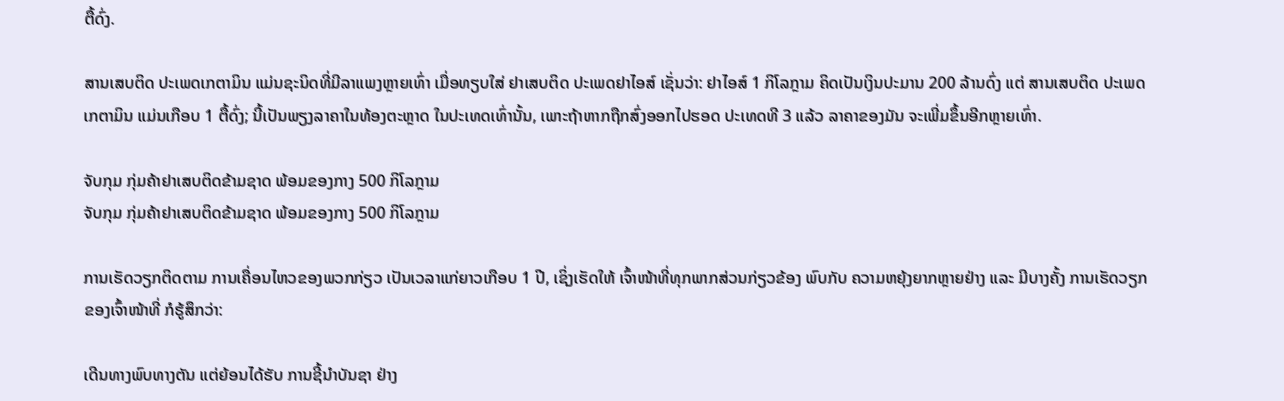ຕື້ດົ່ງ.

ສານເສບຕິດ ປະເພດເກຕາມິນ ແມ່ນຊະນິດທີ່ມີລາແພງຫຼາຍເທົ່າ ເມື່ອທຽບໃສ່ ຢາເສບຕິດ ປະເພດຢາໄອສ໌ ເຊັ່ນວ່າ: ຢາໄອສ໌ 1 ກິໂລກຼາມ ຄິດເປັນເງິນປະມານ 200 ລ້ານດົ່ງ ແຕ່ ສານເສບຕິດ ປະເພດເກຕາມິນ ແມ່ນເກືອບ 1 ຕື້ດົ່ງ; ນີ້ເປັນພຽງລາຄາໃນທ້ອງຕະຫຼາດ ໃນປະເທດເທົ່ານັ້ນ, ເພາະຖ້າຫາກຖືກສົ່ງອອກໄປຮອດ ປະເທດທີ 3 ແລ້ວ ລາຄາຂອງມັນ ຈະເພີ່ມຂຶ້ນອີກຫຼາຍເທົ່າ.

ຈັບກຸມ ກຸ່ມຄ້າຢາເສບຕິດຂ້າມຊາດ ພ້ອມຂອງກາງ 500 ກິໂລກຼາມ
ຈັບກຸມ ກຸ່ມຄ້າຢາເສບຕິດຂ້າມຊາດ ພ້ອມຂອງກາງ 500 ກິໂລກຼາມ

ການເຮັດວຽກຕິດຕາມ ການເຄື່ອນໄຫວຂອງພວກກ່ຽວ ເປັນເວລາແກ່ຍາວເກືອບ 1 ປີ, ເຊິ່ງເຮັດໃຫ້ ເຈົ້າໜ້າທີ່ທຸກພາກສ່ວນກ່ຽວຂ້ອງ ພົບກັບ ຄວາມຫຍຸ້ງຍາກຫຼາຍຢ່າງ ແລະ ມີບາງຄັ້ງ ການເຮັດວຽກຂອງເຈົ້າໜ້າທີ່ ກໍຮູ້ສຶກວ່າ:

ເດີນທາງພົບທາງຕັນ ແຕ່ຍ້ອນໄດ້ຮັບ ການຊີ້ນຳບັນຊາ ຢ່າງ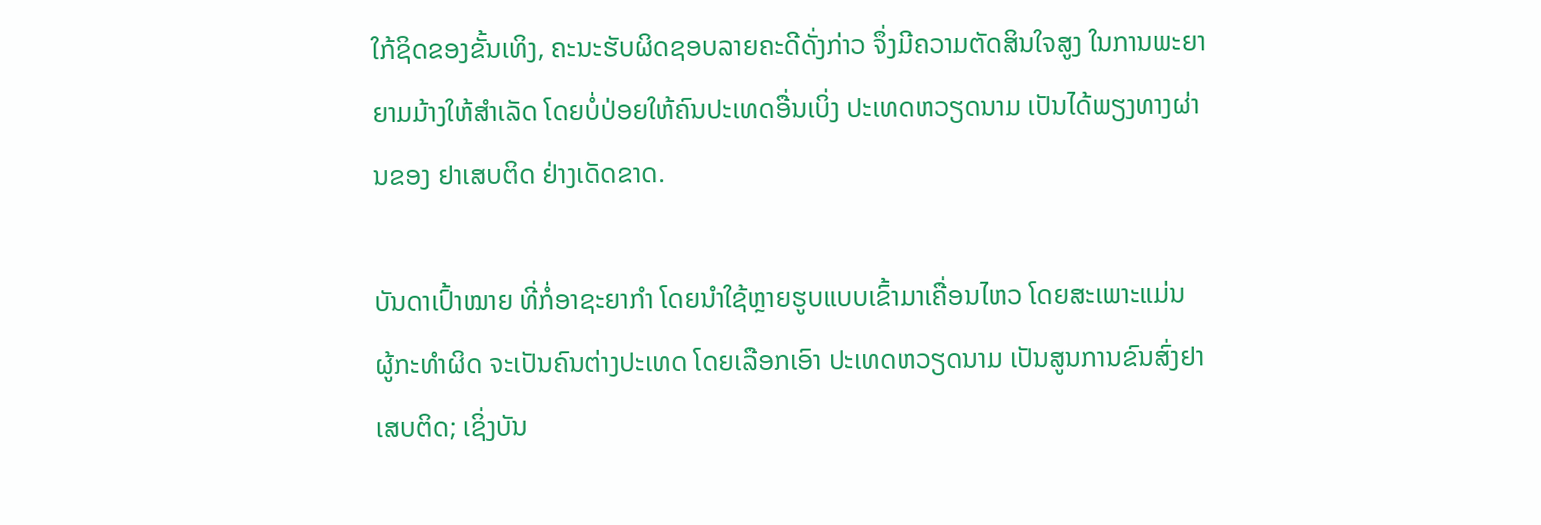ໃກ້ຊິດຂອງຂັ້ນເທິງ, ຄະນະຮັບຜິດຊອບລາຍຄະດີດັ່ງກ່າວ ຈຶ່ງມີຄວາມຕັດສິນໃຈສູງ ໃນການພະຍາຍາມມ້າງໃຫ້ສຳເລັດ ໂດຍບໍ່ປ່ອຍໃຫ້ຄົນປະເທດອື່ນເບິ່ງ ປະເທດຫວຽດນາມ ເປັນໄດ້ພຽງທາງຜ່ານຂອງ ຢາເສບຕິດ ຢ່າງເດັດຂາດ.

ບັນດາເປົ້າໝາຍ ທີ່ກໍ່ອາຊະຍາກຳ ໂດຍນຳໃຊ້ຫຼາຍຮູບແບບເຂົ້າມາເຄື່ອນໄຫວ ໂດຍສະເພາະແມ່ນ ຜູ້ກະທຳຜິດ ຈະເປັນຄົນຕ່າງປະເທດ ໂດຍເລືອກເອົາ ປະເທດຫວຽດນາມ ເປັນສູນການຂົນສົ່ງຢາເສບຕິດ; ເຊິ່ງບັນ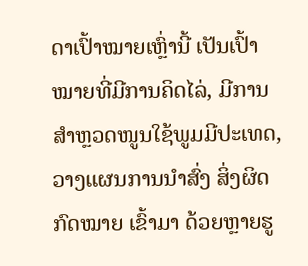ດາເປົ້າໝາຍເຫຼົ່ານີ້ ເປັນເປົ້າໝາຍທີ່ມີການຄິດໄລ່, ມີການສຳຫຼວດໜູນໃຊ້ພູມມີປະເທດ, ວາງແຜນການນຳສົ່ງ ສິ່ງຜິດກົດໝາຍ ເຂົ້າມາ ດ້ວຍຫຼາຍຮູ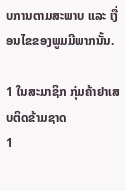ບການຕາມສະພາບ ແລະ ເງື່ອນໄຂຂອງພູມມີພາກນັ້ນ.

1 ໃນສະມາຊິກ ກຸ່ມຄ້າຢາເສບຕິດຂ້າມຊາດ
1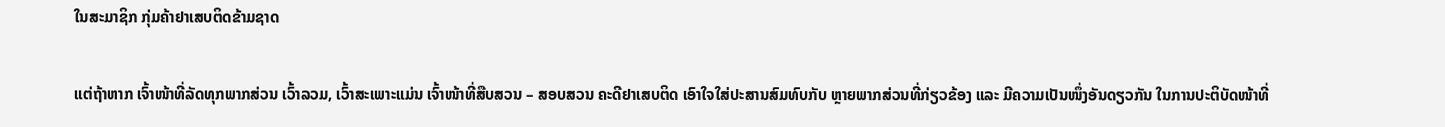ໃນສະມາຊິກ ກຸ່ມຄ້າຢາເສບຕິດຂ້າມຊາດ

ແຕ່ຖ້າຫາກ ເຈົ້າໜ້າທີ່ລັດທຸກພາກສ່ວນ ເວົ້າລວມ, ເວົ້າສະເພາະແມ່ນ ເຈົ້າໜ້າທີ່ສືບສວນ – ສອບສວນ ຄະດີຢາເສບຕິດ ເອົາໃຈໃສ່ປະສານສົມທົບກັບ ຫຼາຍພາກສ່ວນທີ່ກ່ຽວຂ້ອງ ແລະ ມີຄວາມເປັນໜຶ່ງອັນດຽວກັນ ໃນການປະຕິບັດໜ້າທີ່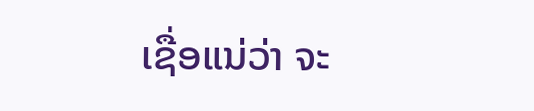ເຊື່ອແນ່ວ່າ ຈະ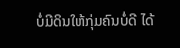ບໍ່ມີດິນໃຫ້ກຸ່ມຄົນບໍ່ດີ ໄດ້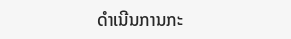ດຳເນີນການກະ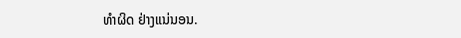ທຳຜິດ ຢ່າງແນ່ນອນ.